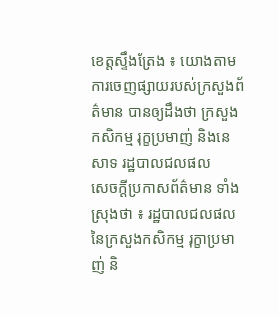ខេត្តស្ទឹងត្រែង ៖ យោងតាមការចេញផ្សាយរបស់ក្រសួងព័ត៌មាន បានឲ្យដឹងថា ក្រសួងកសិកម្ម រុក្ខប្រមាញ់ និងនេសាទ រដ្ឋបាលជលផល
សេចក្ដីប្រកាសព័ត៌មាន ទាំងស្រុងថា ៖ រដ្ឋបាលជលផល នៃក្រសួងកសិកម្ម រុក្ខាប្រមាញ់ និ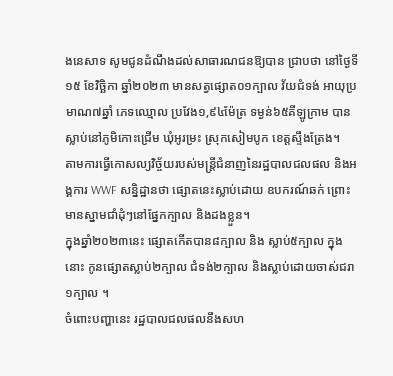ងនេសាទ សូមជូនដំណឹងដល់សាធារណជនឱ្យបាន ជ្រាបថា នៅថ្ងៃទី១៥ ខែវិច្ឆិកា ឆ្នាំ២០២៣ មានសត្វផ្សោត០១ក្បាល វ័យជំទង់ អាយុប្រមាណ៧ឆ្នាំ ភេទឈ្មោល ប្រវែង១,៩៤ម៉ែត្រ ទម្ងន់៦៥គីឡូក្រាម បានស្លាប់នៅភូមិកោះជ្រើម ឃុំអូរម្រះ ស្រុកសៀមបូក ខេត្តស្ទឹងត្រែង។
តាមការធ្វើកោសល្យវិច្ច័យរបស់មន្ត្រីជំនាញនៃរដ្ឋបាលជលផល និងអង្គការ WWF សន្និដ្ឋានថា ផ្សោតនេះស្លាប់ដោយ ឧបករណ៍ឆក់ ព្រោះមានស្នាមជាំដុំៗនៅផ្នែកក្បាល និងដងខ្លួន។
ក្នុងឆ្នាំ២០២៣នេះ ផ្សោតកើតបាន៨ក្បាល និង ស្លាប់៥ក្បាល ក្នុងនោះ កូនផ្សោតស្លាប់២ក្បាល ជំទង់២ក្បាល និងស្លាប់ដោយចាស់ជរា១ក្បាល ។
ចំពោះបញ្ហានេះ រដ្ឋបាលជលផលនឹងសហ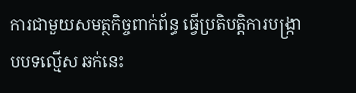ការជាមួយសមត្ថកិច្ចពាក់ព័ន្ធ ធ្វើប្រតិបត្តិការបង្ក្រាបបទល្មើស ឆក់នេះ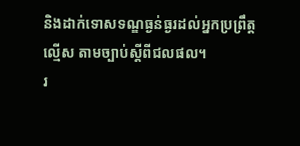និងដាក់ទោសទណ្ឌធ្ងន់ធ្ងរដល់អ្នកប្រព្រឹត្តល្មើស តាមច្បាប់ស្តីពីជលផល។
រ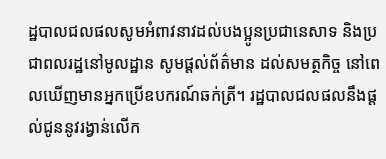ដ្ឋបាលជលផលសូមអំពាវនាវដល់បងប្អូនប្រជានេសាទ និងប្រជាពលរដ្ឋនៅមូលដ្ឋាន សូមផ្ដល់ព័ត៌មាន ដល់សមត្ថកិច្ច នៅពេលឃើញមានអ្នកប្រើឧបករណ៍ឆក់ត្រី។ រដ្ឋបាលជលផលនឹងផ្ដល់ជូននូវរង្វាន់លើក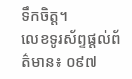ទឹកចិត្ត។
លេខទូរស័ព្ទផ្តល់ព័ត៌មាន៖ ០៩៧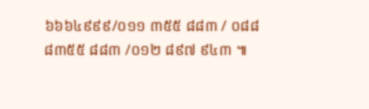៦៦៦៤៩៩៩/០១១ ៣៥៥ ៨៨៣ / ០៨៨ ៨៣៥៥ ៨៨៣ /០១២ ៨៩៧ ៩៤៣ ៕